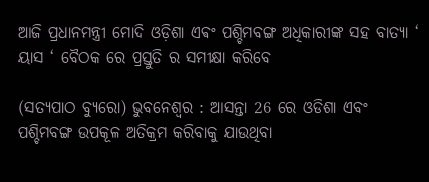ଆଜି ପ୍ରଧାନମନ୍ତ୍ରୀ ମୋଦି ଓଡ଼ିଶା ଏଵଂ ପଶ୍ଚିମବଙ୍ଗ ଅଧିକାରୀଙ୍କ ସହ ବାତ୍ୟା ‘ ୟାସ ‘ ବୈଠକ ରେ ପ୍ରସ୍ତୁତି ର ସମୀକ୍ଷା କରିବେ

(ସତ୍ୟପାଠ ବ୍ୟୁରୋ) ଭୁବନେଶ୍ୱର : ଆସନ୍ତା 26 ରେ ଓଡିଶା ଏବଂ ପଶ୍ଚିମବଙ୍ଗ ଉପକୂଳ ଅତିକ୍ରମ କରିବାକୁ ଯାଉଥିବା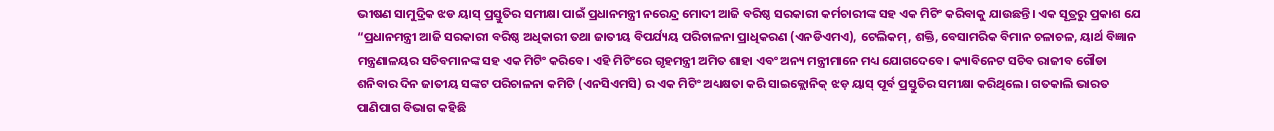ଭୀଷଣ ସାମୁଦ୍ରିକ ଝଡ ୟାସ୍ ପ୍ରସ୍ତୁତିର ସମୀକ୍ଷା ପାଇଁ ପ୍ରଧାନମନ୍ତ୍ରୀ ନରେନ୍ଦ୍ର ମୋଦୀ ଆଜି ବରିଷ୍ଠ ସରକାରୀ କର୍ମଚାରୀଙ୍କ ସହ ଏକ ମିଟିଂ କରିବାକୁ ଯାଉଛନ୍ତି। ଏକ ସୂତ୍ରରୁ ପ୍ରକାଶ ଯେ “ପ୍ରଧାନମନ୍ତ୍ରୀ ଆଜି ସରକାରୀ ବରିଷ୍ଠ ଅଧିକାରୀ ତଥା ଜାତୀୟ ବିପର୍ଯ୍ୟୟ ପରିଚାଳନା ପ୍ରାଧିକରଣ (ଏନଡିଏମଏ), ଟେଲିକମ୍, ଶକ୍ତି, ବେସାମରିକ ବିମାନ ଚଳାଚଳ, ୟାର୍ଥ ବିଜ୍ଞାନ ମନ୍ତ୍ରଣାଳୟର ସଚିବମାନଙ୍କ ସହ ଏକ ମିଟିଂ କରିବେ। ଏହି ମିଟିଂରେ ଗୃହମନ୍ତ୍ରୀ ଅମିତ ଶାହା ଏବଂ ଅନ୍ୟ ମନ୍ତ୍ରୀମାନେ ମଧ୍ୟ ଯୋଗଦେବେ। କ୍ୟାବିନେଟ ସଚିବ ରାଜୀବ ଗୌଡା ଶନିବାର ଦିନ ଜାତୀୟ ସଙ୍କଟ ପରିଚାଳନା କମିଟି (ଏନସିଏମସି) ର ଏକ ମିଟିଂ ଅଧ୍ୟକ୍ଷତା କରି ସାଇକ୍ଲୋନିକ୍ ଝଡ଼ ୟାସ୍ ପୂର୍ବ ପ୍ରସ୍ତୁତିର ସମୀକ୍ଷା କରିଥିଲେ। ଗତକାଲି ଭାରତ ପାଣିପାଗ ବିଭାଗ କହିଛି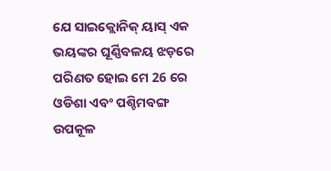ଯେ ସାଇକ୍ଲୋନିକ୍ ୟାସ୍ ଏକ ଭୟଙ୍କର ଘୂର୍ଣ୍ଣିବଳୟ ଝଡ଼ରେ ପରିଣତ ହୋଇ ମେ 26 ରେ ଓଡିଶା ଏବଂ ପଶ୍ଚିମବଙ୍ଗ ଉପକୂଳ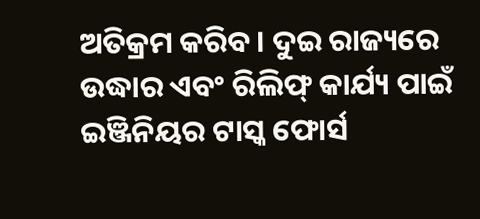ଅତିକ୍ରମ କରିବ। ଦୁଇ ରାଜ୍ୟରେ ଉଦ୍ଧାର ଏବଂ ରିଲିଫ୍ କାର୍ଯ୍ୟ ପାଇଁ ଇଞ୍ଜିନିୟର ଟାସ୍କ ଫୋର୍ସ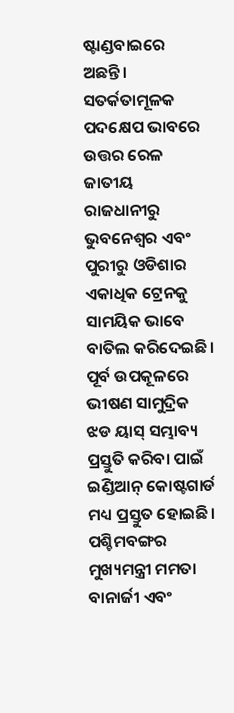ଷ୍ଟାଣ୍ଡବାଇରେ ଅଛନ୍ତି। ସତର୍କତାମୂଳକ ପଦକ୍ଷେପ ଭାବରେ ଉତ୍ତର ରେଳ ଜାତୀୟ ରାଜଧାନୀରୁ ଭୁବନେଶ୍ୱର ଏବଂ ପୁରୀରୁ ଓଡିଶାର ଏକାଧିକ ଟ୍ରେନକୁ ସାମୟିକ ଭାବେ ବାତିଲ କରିଦେଇଛି। ପୂର୍ବ ଉପକୂଳରେ ଭୀଷଣ ସାମୁଦ୍ରିକ ଝଡ ୟାସ୍ ସମ୍ଭାବ୍ୟ ପ୍ରସ୍ତୁତି କରିବା ପାଇଁ ଇଣ୍ଡିଆନ୍ କୋଷ୍ଟଗାର୍ଡ ମଧ୍ୟ ପ୍ରସ୍ତୁତ ହୋଇଛି। ପଶ୍ଚିମବଙ୍ଗର ମୁଖ୍ୟମନ୍ତ୍ରୀ ମମତା ବାନାର୍ଜୀ ଏବଂ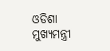ଓଡିଶା ମୁଖ୍ୟମନ୍ତ୍ରୀ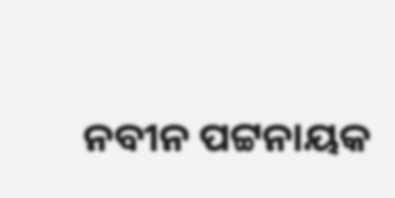ନବୀନ ପଟ୍ଟନାୟକ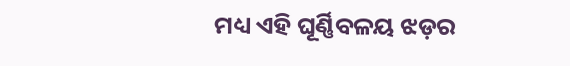ମଧ୍ୟ ଏହି ଘୂର୍ଣ୍ଣିବଳୟ ଝଡ଼ର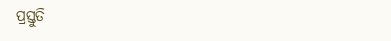ପ୍ରସ୍ତୁତି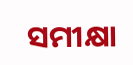ସମୀକ୍ଷା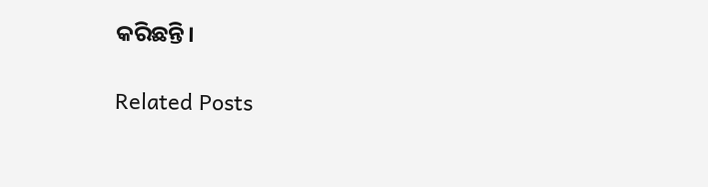କରିଛନ୍ତି।

Related Posts